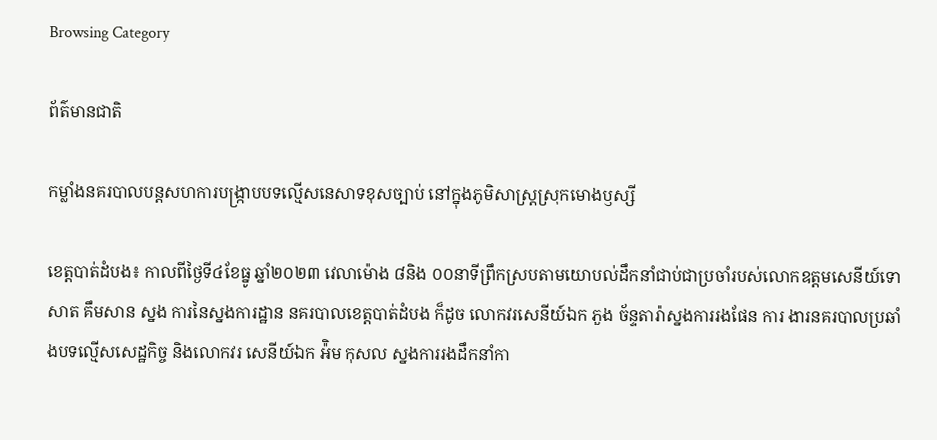Browsing Category

ព័ត៌មានជាតិ

កម្លាំងនគរបាលបន្តសហការបង្រ្កាបបទល្មើសនេសាទខុសច្បាប់ នៅក្នុងភូមិសាស្រ្តស្រុកមោងឫស្សី

ខេត្តបាត់ដំបង៖ កាលពីថ្ងៃទី៤ខែធ្នូ ឆ្នាំ២០២៣ វេលាម៉ោង ៨និង ០០នាទីព្រឹកស្របតាមយោបល់ដឹកនាំជាប់ជាប្រចាំរបស់លោកឧត្តមសេនីយ៍ទោ សាត គឹមសាន ស្នង ការនៃស្នងការដ្ឋាន នគរបាលខេត្តបាត់ដំបង ក៏ដូច លោកវរសេនីយ៍ឯក ភួង ច័ន្ទតារ៉ាស្នងការរងផែន ការ ងារនគរបាលប្រឆាំងបទល្មើសសេដ្ឋកិច្ច និងលោកវរ សេនីយ៍ឯក អ៉ិម កុសល ស្នងការរងដឹកនាំកា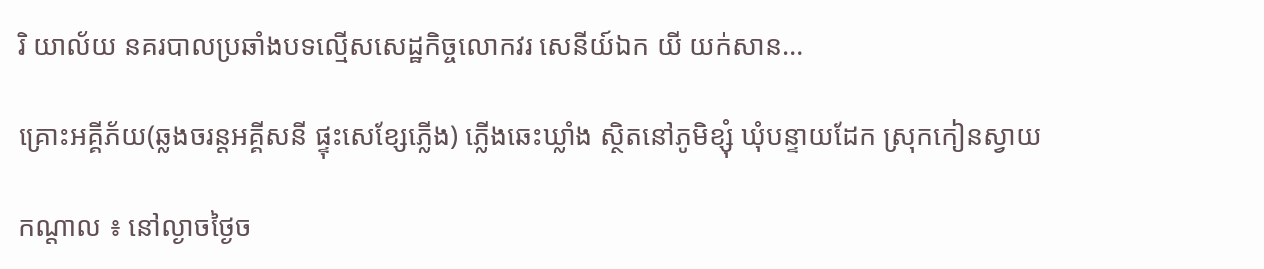រិ យាល័យ នគរបាលប្រឆាំងបទល្មើសសេដ្ឋកិច្ចលោកវរ សេនីយ៍ឯក យី យក់សាន…

គ្រោះអគ្គីភ័យ(ឆ្លងចរន្តអគ្គីសនី ផ្ទុះសេខ្សែភ្លើង) ភ្លើងឆេះឃ្លាំង ស្ថិតនៅភូមិខ្សុំ ឃុំបន្ទាយដែក ស្រុកកៀនស្វាយ

កណ្តាល ៖ នៅល្ងាចថ្ងៃច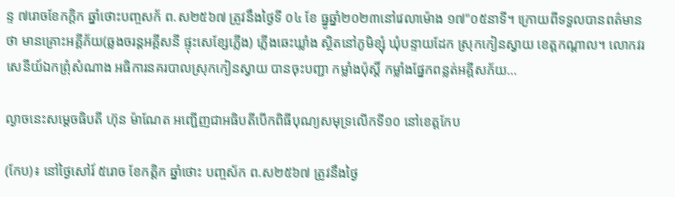ន្ទ ៧រោចខែកក្តិក ឆ្នាំថោះបញ្ចសក័ ព.ស២៥៦៧ ត្រូវនឹងថ្ងៃទី ០៤ ខែ ធ្នូឆ្នាំ២០២៣នៅវេលាម៉ោង ១៧"០៥នាទី។ ក្រោយពីទទួលបានពត៌មានថា មានគ្រោះអគ្គីភ័យ(ឆ្លងចរន្តអគ្គីសនី ផ្ទុះសេខ្សែភ្លើង) ភ្លើងឆេះឃ្លាំង ស្ថិតនៅភូមិខ្សុំ ឃុំបន្ទាយដែក ស្រុកកៀនស្វាយ ខេត្តកណ្តាល។ លោកវរសេនីយ៍ឯកព្រុំសំណាង អធិការនគរបាលស្រុកកៀនស្វាយ បានចុះបញ្ជា កម្លាំងប៉ុស្ដិ៍ កម្លាំងផ្នែកពន្លត់អគ្គីសភ័យ…

ល្ងាចនេះសម្តេចធិបតី ហ៊ុន ម៉ាណែត អញ្ជើញជាអធិបតីបើកពិធីបុណ្យសមុទ្រលើកទី១០ នៅខេត្តកែប

(កែប)៖ នៅថ្ងៃសៅរ៍ ៥រោច ខែកត្ដិក ឆ្នាំថោះ បញ្ចស័ក ព.ស២៥៦៧ ត្រូវនឹងថ្ងៃ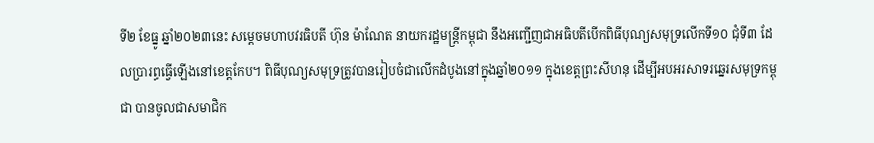ទី២ ខែធ្នូ ឆ្នាំ២០២៣នេះ សម្តេចមហាបវរធិបតី ហ៊ុន ម៉ាណែត នាយករដ្ឋមន្ត្រីកម្ពុជា នឹងអញ្ជើញជាអធិបតីបើកពិធីបុណ្យសមុទ្រលើកទី១០ ជុំទី៣ ដែលប្រារព្ធធ្វើឡើងនៅខេត្តកែប។ ពិធីបុណ្យសមុទ្រត្រូវបានរៀបចំជាលើកដំបូងនៅក្នុងឆ្នាំ២០១១ ក្នុងខេត្តព្រះសីហនុ ដើម្បីអបអរសាទរឆ្នេរសមុទ្រកម្ពុជា បានចូលជាសមាជិក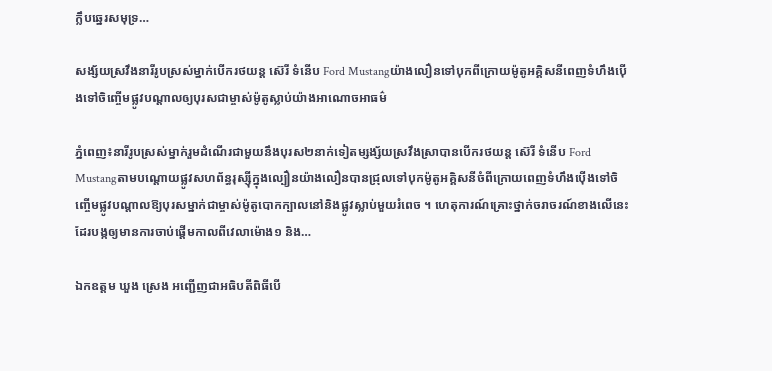ក្លឹបឆ្នេរសមុទ្រ…

សង្ស័យស្រវឹងនារីរូបស្រស់ម្នាក់បើករថយន្ដ ស៊េរី ទំនើប Ford Mustangយ៉ាងលឿនទៅបុកពីក្រោយម៉ូតូអគ្គិសនីពេញទំហឹងប៉ើងទៅចិញ្ចើមផ្លូវបណ្ដាលឲ្យបុរសជាម្ចាស់ម៉ូតូស្លាប់យ៉ាងអាណោចអាធម៌

ភ្នំពេញ៖នារីរូបស្រស់ម្នាក់រួមដំណើរជាមួយនឹងបុរស២នាក់ទៀតម្សង្ស័យស្រវឹងស្រាបានបើករថយន្ដ ស៊េរី ទំនើប Ford Mustangតាមបណ្ដោយផ្លូវសហព័ន្ធរុស្ស៊ីក្នុងល្បឿនយ៉ាងលឿនបានជ្រុលទៅបុកម៉ូតូអគ្គិសនីចំពីក្រោយពេញទំហឹងប៉ើងទៅចិញ្ចើមផ្លូវបណ្ដាលឱ្យបុរសម្នាក់ជាម្ចាស់ម៉ូតូបោកក្បាលនៅនិងផ្លូវស្លាប់មួយរំពេច ។ ហេតុការណ៍គ្រោះថ្នាក់ចរាចរណ៍ខាងលើនេះដែរបង្កឲ្យមានការចាប់ផ្ដើមកាលពីវេលាម៉ោង១ និង…

ឯកឧត្តម ឃួង ស្រេង អញ្ជើញជាអធិបតីពិធីបើ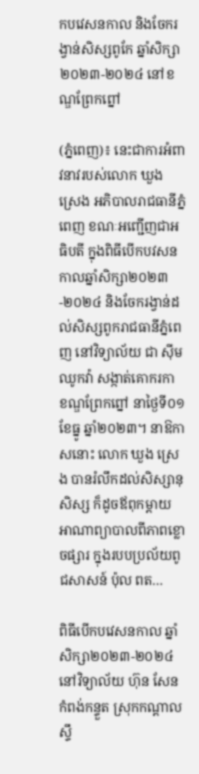កបវេសនកាល និងចែករង្វាន់សិស្សពូកែ ឆ្នាំសិក្សា ២០២៣-២០២៤ នៅខណ្ឌព្រែកព្នៅ

(ភ្នំពេញ)៖ នេះជាការអំពាវនាវរបស់លោក ឃួង ស្រេង អភិបាលរាជធានីភ្នំពេញ ខណៈអញ្ជើញជាអធិបតី ក្នុងពិធីបើកបវសនកាលឆ្នាំសិក្សា២០២៣-២០២៤ និងចែករង្វាន់ដល់សិស្សពូករាជធានីភ្នំពេញ នៅវិទ្យាល័យ ជា ស៊ីម ឈូកវ៉ា សង្កាត់គោករកា ខណ្ឌព្រែកព្នៅ នាថ្ងៃទី០១ ខែធ្នូ ឆ្នាំ២០២៣។ នាឱកាសនោះ លោក ឃួង ស្រេង បានរំលឹកដល់សិស្សានុសិស្ស ក៏ដូចឪពុកម្តាយ អាណាព្យាបាលពីភាពខ្លោចផ្សារ ក្នុងរបបប្រល័យពូជសាសន៍ ប៉ុល ពត…

ពិធីបើកបវេសនកាល ឆ្នាំសិក្សា២០២៣-២០២៤ នៅវិទ្យាល័យ ហ៊ុន សែន កំពង់កន្ទួត ស្រុកកណ្ដាលស្ទឹ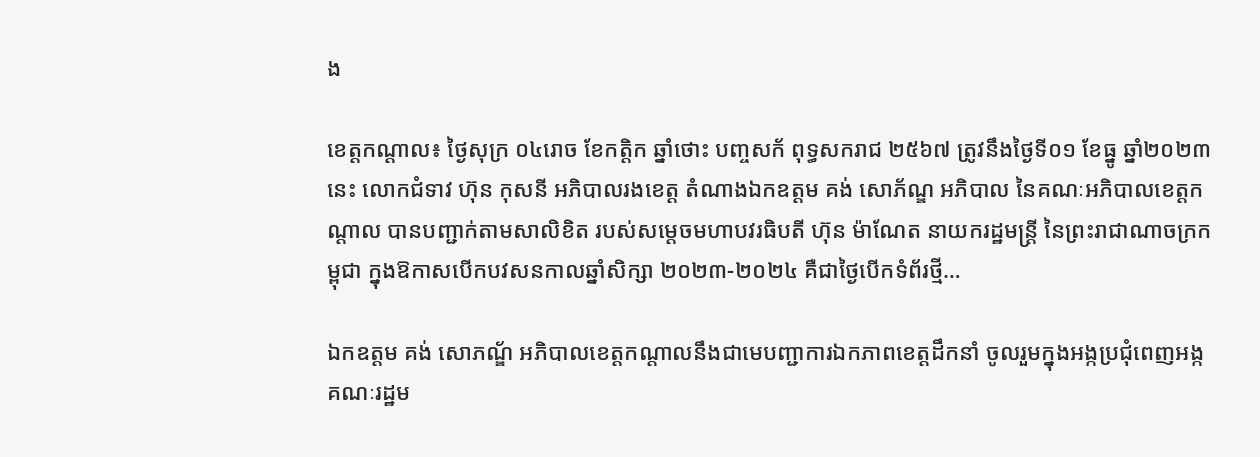ង

ខេត្តកណ្តាល៖ ថ្ងៃសុក្រ ០៤រោច ខែកត្តិក ឆ្នាំថោះ បញ្ចសក័ ពុទ្ធសករាជ ២៥៦៧ ត្រូវនឹងថ្ងៃទី០១ ខែធ្នូ ឆ្នាំ២០២៣នេះ លោកជំទាវ ហ៊ុន កុសនី អភិបាលរងខេត្ត តំណាងឯកឧត្តម គង់ សោភ័ណ្ឌ អភិបាល នៃគណៈអភិបាលខេត្តកណ្តាល បានបញ្ជាក់តាមសាលិខិត របស់សម្តេចមហាបវរធិបតី ហ៊ុន ម៉ាណែត នាយករដ្ឋមន្ត្រី នៃព្រះរាជាណាចក្រកម្ពុជា ក្នុងឱកាសបើកបវសនកាលឆ្នាំសិក្សា ២០២៣-២០២៤ គឺជាថ្ងៃបើកទំព័រថ្មី…

ឯកឧត្តម គង់ សោភណ្ឌ័ អភិបាលខេត្តកណ្តាលនឹងជាមេបញ្ជាការឯកភាពខេត្តដឹកនាំ ចូលរួមក្នុងអង្កប្រជុំពេញអង្កគណៈរដ្ឋម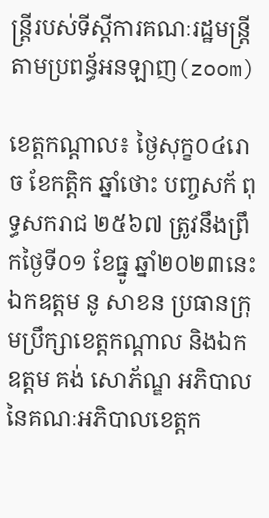ន្រ្តីរបស់ទីស្តីការគណៈរដ្ឋមន្រ្តីតាមប្រពន្ធ័អនឡាញ(zoom)

ខេត្តកណ្តាល៖ ថ្ងៃសុក្ខ០៤រោច ខែកត្តិក ឆ្នាំថោះ បញ្ចសក័ ពុទ្ធសករាជ ២៥៦៧ ត្រូវនឹងព្រឹកថ្ងៃទី០១ ខែធ្នូ ឆ្នាំ២០២៣នេះ ឯកឧត្ដម នូ សាខន ប្រធានក្រុមប្រឹក្សាខេត្តកណ្ដាល និងឯកឧត្ដម គង់ សោភ័ណ្ឌ អភិបាល នៃគណៈអភិបាលខេត្តក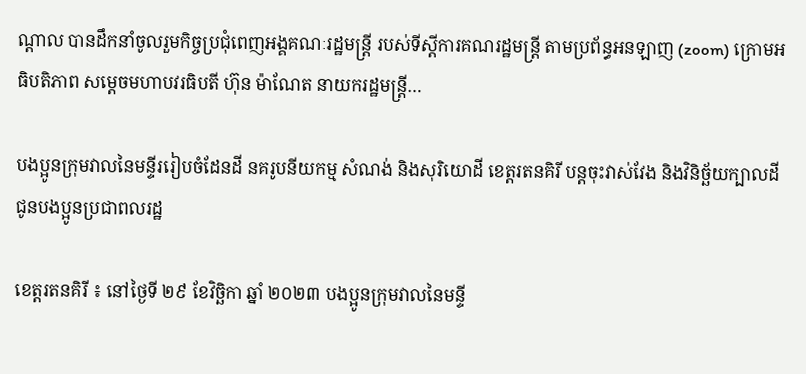ណ្ដាល បានដឹកនាំចូលរួមកិច្ចប្រជុំពេញអង្គគណៈរដ្ឋមន្ត្រី របស់ទីស្តីការគណរដ្ឋមន្រ្តី តាមប្រព័ន្ធអនឡាញ (zoom) ក្រោមអធិបតិភាព សម្តេចមហាបវរធិបតី ហ៊ុន ម៉ាណែត នាយករដ្ឋមន្ត្រី…

បងប្អូនក្រុមវាលនៃមន្ទីររៀបចំដែនដី នគរូបនីយកម្ម សំណង់ និងសុរិយោដី ខេត្តរតនគិរី បន្តចុះវាស់វែង និងវិនិច្ឆ័យក្បាលដី ជូនបងប្អូនប្រជាពលរដ្ឋ

ខេត្តរតនគិរី ៖ នៅថ្ងៃទី ២៩ ខែវិច្ឆិកា ឆ្នាំ ២០២៣ បងប្អូនក្រុមវាលនៃមន្ទី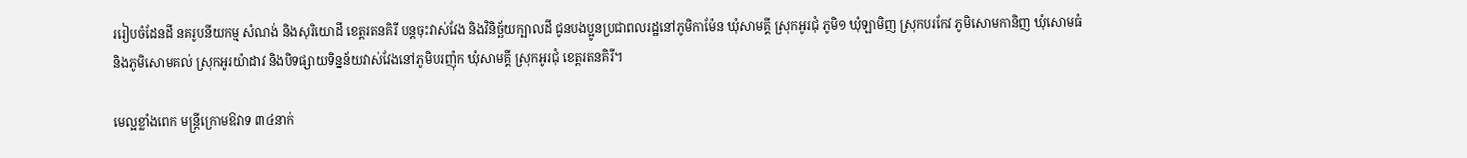ររៀបចំដែនដី នគរូបនីយកម្ម សំណង់ និងសុរិយោដី ខេត្តរតនគិរី បន្តចុះវាស់វែង និងវិនិច្ឆ័យក្បាលដី ជូនបងប្អូនប្រជាពលរដ្ឋនៅភូមិកាម៉ែន ឃុំសាមគ្គី ស្រុកអូរជុំ ភូមិ១ ឃុំឡាមិញ ស្រុកបរកែវ ភូមិសោមកានិញ ឃុំសោមធំ និងភូមិសោមគល់ ស្រុកអូរយ៉ាដាវ និងបិទផ្សាយទិន្នន័យវាស់វែងនៅភូមិបរញ៉ុក ឃុំសាមគ្គី ស្រុកអូរជុំ ខេត្តរតនគិរី។

មេល្អខ្លាំងពេក មន្រ្តីក្រោមឱវាទ ៣៤នាក់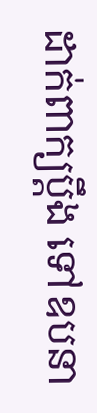ដាក់ពាក្យប្តឹង ទៅឧបនា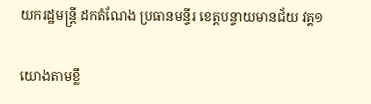យករដ្ឋមន្ត្រី ដកតំណែង ប្រធានមន្ទីរ ខេត្តបន្ទាយមានជ័យ វគ្គ១

យោងតាមខ្លឹ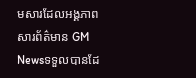មសារដែលអង្គភាពសារព័ត៌មាន GM Newsទទួលបានដែ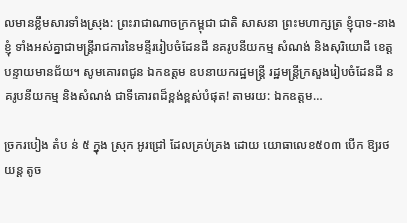លមានខ្លឹមសារទាំងស្រុង: ព្រះរាជាណាចក្រកម្ពុជា ជាតិ សាសនា ព្រះមហាក្សត្រ ខ្ញុំបាទ-នាងខ្ញុំ ទាំងអស់គ្នាជាមន្ត្រីរាជការនៃមន្ទីររៀបចំដែនដី នគរូបនីយកម្ម សំណង់ និងសុរិយោដី ខេត្តបន្ទាយមានជ័យ។ សូមគោរពជូន ឯកឧត្តម ឧបនាយករដ្ឋមន្ត្រី រដ្ឋមន្ត្រីក្រសួងរៀបចំដែនដី នគរូបនីយកម្ម និងសំណង់ ជាទីគោរពដ៏ខ្ពង់ខ្ពស់បំផុត! តាមរយ: ឯកឧត្តម…

ច្រករបៀង តំប ន់ ៥ ក្នុង ស្រុក អូរជ្រៅ ដែលគ្រប់គ្រង ដោយ យោធាលេខ៥០៣ បើក ឱ្យរថយន្ត តូច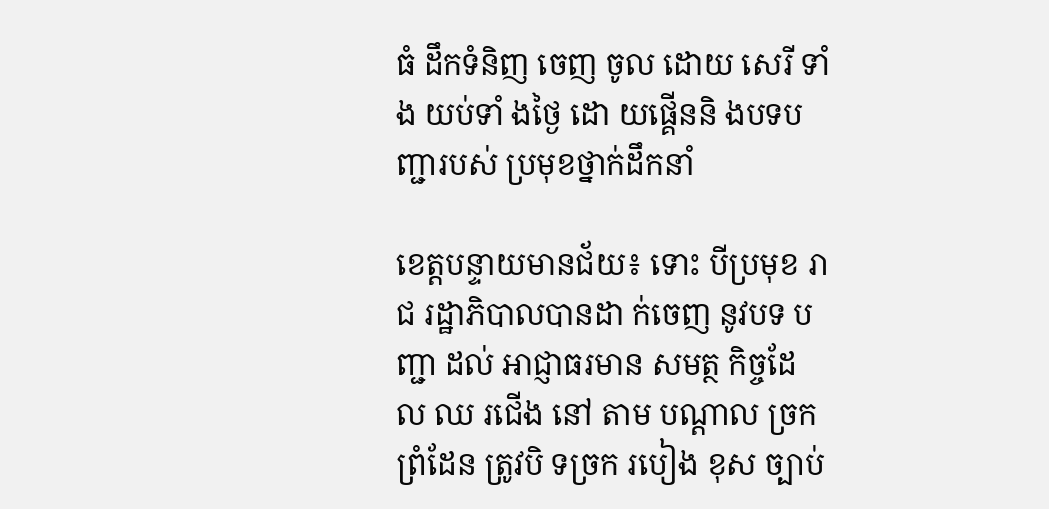ធំ ដឹកទំនិញ ចេញ ចូល ដោយ សេរី ទាំង យប់ទាំ ងថ្ងៃ ដោ យផ្គើននិ ងបទបញ្ជារបស់ ប្រមុខថ្នាក់ដឹកនាំ

ខេត្តបន្ទាយមានជ័យ៖ ទោះ បីប្រមុខ រាជ រដ្ឋាភិបាលបានដា ក់ចេញ នូវបទ បញ្ជា ដល់ អាជ្ញាធរមាន សមត្ថ កិច្ចដែ ល ឈ រជើង នៅ តាម បណ្ដាល ច្រក ព្រំដែន ត្រូវបិ ទច្រក របៀង ខុស ច្បាប់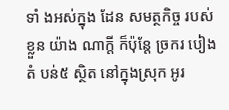ទាំ ងអស់ក្នុង ដែន សមត្ថកិច្ច របស់ ខ្លួន យ៉ាង ណាក្តី ក៏ប៉ុន្តែ ច្រករ បៀងតំ បន់៥ ស្ថិត នៅក្នុងស្រុក អូរ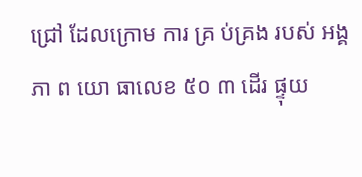ជ្រៅ ដែលក្រោម ការ គ្រ ប់គ្រង របស់ អង្គភា ព យោ ធាលេខ ៥០ ៣ ដើរ ផ្ទុយ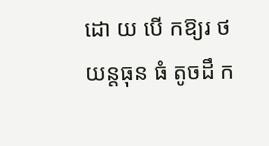ដោ យ បើ កឱ្យរ ថ យន្តធុន ធំ តូចដឹ ក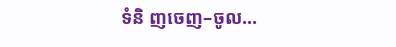ទំនិ ញចេញ–ចូល…